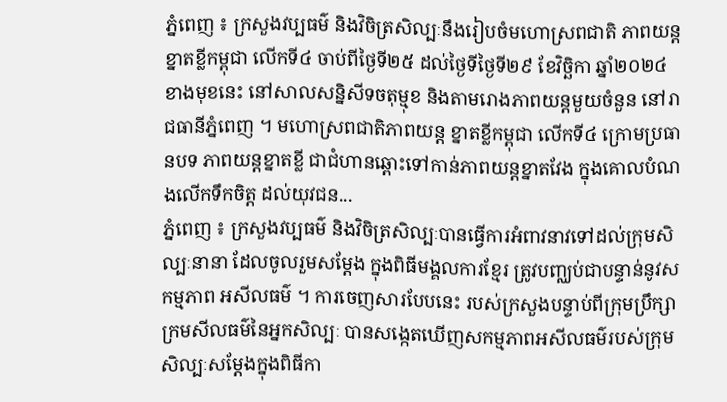ភ្នំពេញ ៖ ក្រសួងវប្បធម៌ និងវិចិត្រសិល្បៈនឹងរៀបចំមហោស្រពជាតិ ភាពយន្តខ្នាតខ្លីកម្ពុជា លើកទី៤ ចាប់ពីថ្ងៃទី២៥ ដល់ថ្ងៃទីថ្ងៃទី២៩ ខែវិច្ឆិកា ឆ្នាំ២០២៤ខាងមុខនេះ នៅសាលសន្និសីទចតុម្មុខ និងតាមរោងភាពយន្តមួយចំនួន នៅរាជធានីភ្នំពេញ ។ មហោស្រពជាតិភាពយន្ត ខ្នាតខ្លីកម្ពុជា លើកទី៤ ក្រោមប្រធានបទ ភាពយន្តខ្នាតខ្លី ជាជំហានឆ្ពោះទៅកាន់ភាពយន្តខ្នាតវែង ក្នុងគោលបំណងលើកទឹកចិត្ត ដល់យុវជន...
ភ្នំពេញ ៖ ក្រសួងវប្បធម៌ និងវិចិត្រសិល្បៈបានធ្វើការអំពាវនាវទៅដល់ក្រុមសិល្បៈនានា ដែលចូលរួមសម្តែង ក្នុងពិធីមង្គលការខ្មែរ ត្រូវបញ្ឈប់ជាបន្ទាន់នូវសកម្មភាព អសីលធម៌ ។ ការចេញសារបែបនេះ របស់ក្រសួងបន្ទាប់ពីក្រុមប្រឹក្សាក្រមសីលធម៌នៃអ្នកសិល្បៈ បានសង្កេតឃើញសកម្មភាពអសីលធម៌របស់ក្រុមសិល្បៈសម្តែងក្នុងពិធីកា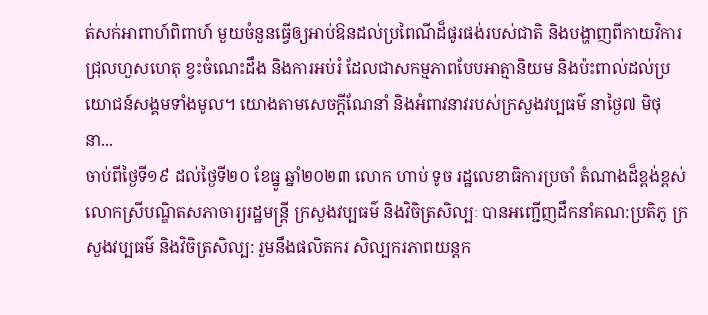ត់សក់អាពាហ៍ពិពាហ៍ មួយចំនួនធ្វើឲ្យអាប់ឱនដល់ប្រពៃណីដ៏ផូរផង់របស់ជាតិ និងបង្ហាញពីកាយវិការជ្រុលហួសហេតុ ខ្វះចំណេះដឹង និងការអប់រំ ដែលជាសកម្មភាពបែបអាត្មានិយម និងប៉ះពាល់ដល់ប្រយោជន៍សង្គមទាំងមូល។ យោងតាមសេចក្ដីណែនាំ និងអំពាវនាវរបស់ក្រសួងវប្បធម៌ នាថ្ងៃ៧ មិថុនា...
ចាប់ពីថ្ងៃទី១៩ ដល់ថ្ងៃទី២០ ខែធ្នូ ឆ្នាំ២០២៣ លោក ហាប់ ទូច រដ្ឋលេខាធិការប្រចាំ តំណាងដ៏ខ្ពង់ខ្ពស់លោកស្រីបណ្ឌិតសភាចារ្យរដ្ឋមន្រ្តី ក្រសួងវប្បធម៌ និងវិចិត្រសិល្បៈ បានអញ្ជើញដឹកនាំគណ:ប្រតិភូ ក្រសួងវប្បធម៌ និងវិចិត្រសិល្ប: រួមនឹងផលិតករ សិល្បករភាពយន្តក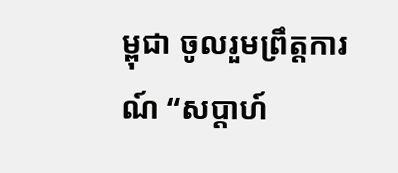ម្ពុជា ចូលរួមព្រឹត្តការណ៍ “សប្តាហ៍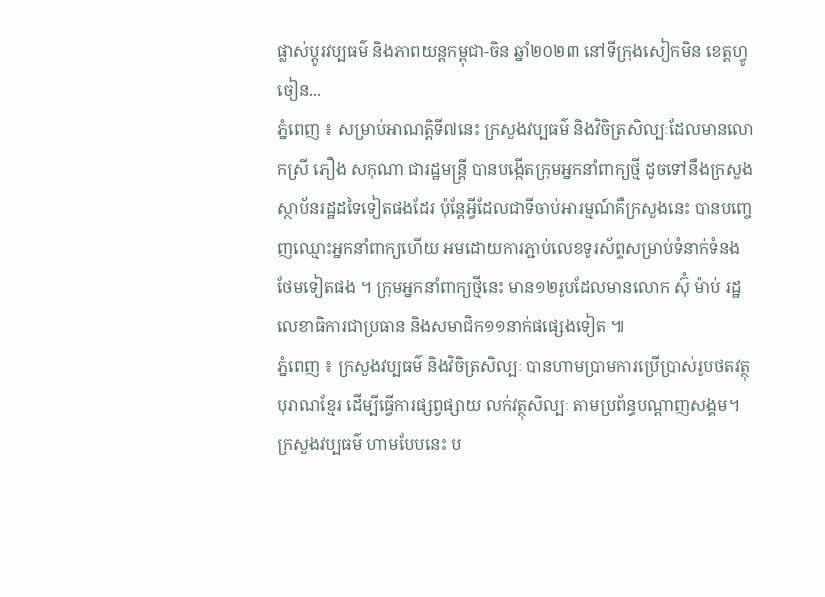ផ្លាស់ប្តូរវប្បធម៌ និងភាពយន្តកម្ពុជា-ចិន ឆ្នាំ២០២៣ នៅទីក្រុងសៀកមិន ខេត្តហ្វូចៀន...
ភ្នំពេញ ៖ សម្រាប់អាណត្តិទី៧នេះ ក្រសួងវប្បធម៌ និងវិចិត្រសិល្បៈដែលមានលោកស្រី ភឿង សកុណា ជារដ្ឋមន្រ្តី បានបង្កើតក្រុមអ្នកនាំពាក្យថ្មី ដូចទៅនឹងក្រសួងស្ថាប័នរដ្ឋដទៃទៀតផងដែរ ប៉ុន្តែអ្វីដែលជាទីចាប់អារម្មណ៍គឺក្រសួងនេះ បានបញ្ចេញឈ្មោះអ្នកនាំពាក្យហើយ អមដោយការភ្ជាប់លេខទូរស័ព្ទសម្រាប់ទំនាក់ទំនងថែមទៀតផង ។ ក្រុមអ្នកនាំពាក្យថ្មីនេះ មាន១២រូបដែលមានលោក ស៊ុំ ម៉ាប់ រដ្ឋលេខាធិការជាប្រធាន និងសមាជិក១១នាក់ផផ្សេងទៀត ៕
ភ្នំពេញ ៖ ក្រសួងវប្បធម៌ និងវិចិត្រសិល្បៈ បានហាមប្រាមការប្រើប្រាស់រូបថតវត្ថុបុរាណខ្មែរ ដើម្បីធ្វើការផ្សព្វផ្សាយ លក់វត្ថុសិល្បៈ តាមប្រព័ន្ធបណ្ដាញសង្គម។ ក្រសួងវប្បធម៌ ហាមបែបនេះ ប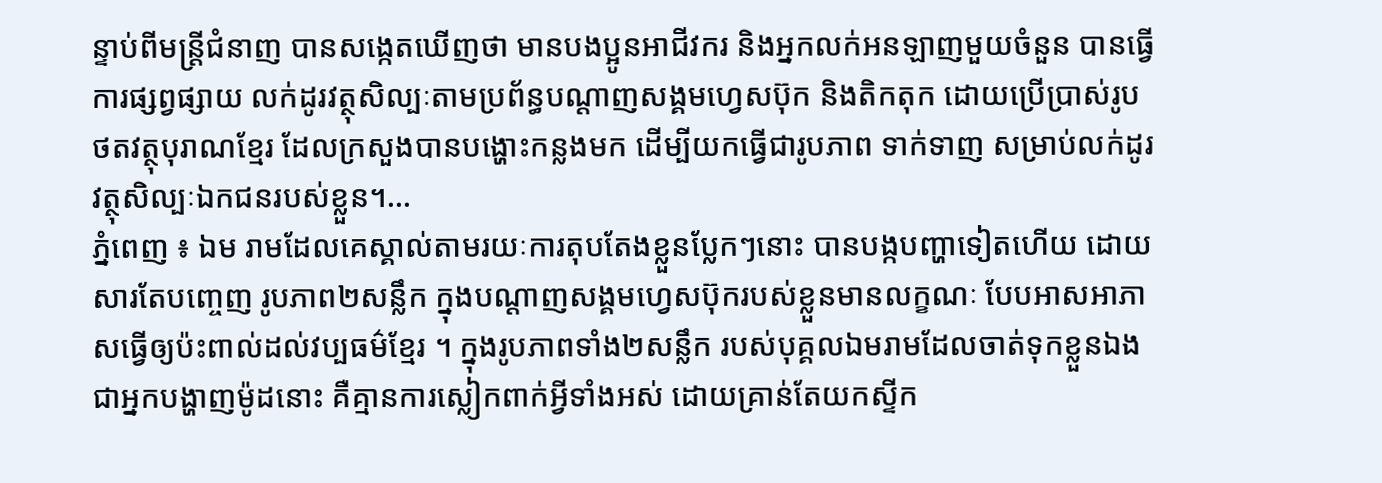ន្ទាប់ពីមន្ត្រីជំនាញ បានសង្កេតឃើញថា មានបងប្អូនអាជីវករ និងអ្នកលក់អនឡាញមួយចំនួន បានធ្វើការផ្សព្វផ្សាយ លក់ដូរវត្ថុសិល្បៈតាមប្រព័ន្ធបណ្តាញសង្គមហ្វេសប៊ុក និងតិកតុក ដោយប្រើប្រាស់រូបថតវត្ថុបុរាណខ្មែរ ដែលក្រសួងបានបង្ហោះកន្លងមក ដើម្បីយកធ្វើជារូបភាព ទាក់ទាញ សម្រាប់លក់ដូរវត្ថុសិល្បៈឯកជនរបស់ខ្លួន។...
ភ្នំពេញ ៖ ឯម រាមដែលគេស្គាល់តាមរយៈការតុបតែងខ្លួនប្លែកៗនោះ បានបង្កបញ្ហាទៀតហើយ ដោយសារតែបញ្ចេញ រូបភាព២សន្លឹក ក្នុងបណ្តាញសង្គមហ្វេសប៊ុករបស់ខ្លួនមានលក្ខណៈ បែបអាសអាភាសធ្វើឲ្យប៉ះពាល់ដល់វប្បធម៌ខ្មែរ ។ ក្នុងរូបភាពទាំង២សន្លឹក របស់បុគ្គលឯមរាមដែលចាត់ទុកខ្លួនឯងជាអ្នកបង្ហាញម៉ូដនោះ គឺគ្មានការស្លៀកពាក់អ្វីទាំងអស់ ដោយគ្រាន់តែយកស្ទីក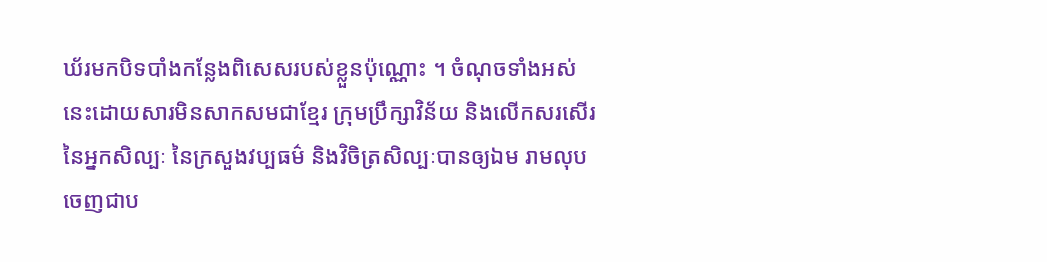ឃ័រមកបិទបាំងកន្លែងពិសេសរបស់ខ្លួនប៉ុណ្ណោះ ។ ចំណុចទាំងអស់នេះដោយសារមិនសាកសមជាខ្មែរ ក្រុមប្រឹក្សាវិន័យ និងលើកសរសើរនៃអ្នកសិល្បៈ នៃក្រសួងវប្បធម៌ និងវិចិត្រសិល្បៈបានឲ្យឯម រាមលុបចេញជាប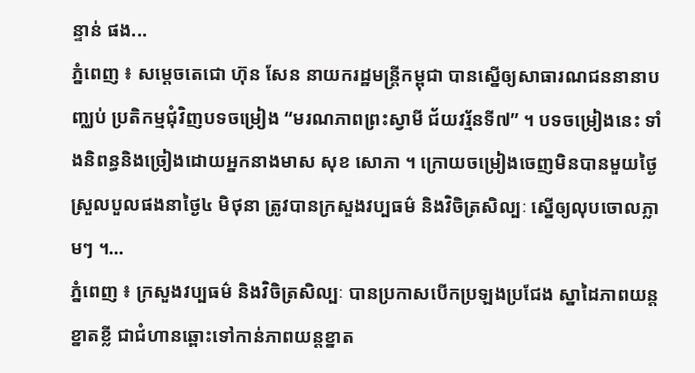ន្ទាន់ ផង...
ភ្នំពេញ ៖ សម្តេចតេជោ ហ៊ុន សែន នាយករដ្ឋមន្រ្តីកម្ពុជា បានស្នើឲ្យសាធារណជននានាបញ្ឈប់ ប្រតិកម្មជុំវិញបទចម្រៀង “មរណភាពព្រះស្វាមី ជ័យវរ្ម័នទី៧” ។ បទចម្រៀងនេះ ទាំងនិពន្ធនិងច្រៀងដោយអ្នកនាងមាស សុខ សោភា ។ ក្រោយចម្រៀងចេញមិនបានមួយថ្ងៃស្រួលបួលផងនាថ្ងៃ៤ មិថុនា ត្រូវបានក្រសួងវប្បធម៌ និងវិចិត្រសិល្បៈ ស្នើឲ្យលុបចោលភ្លាមៗ ។...
ភ្នំពេញ ៖ ក្រសួងវប្បធម៌ និងវិចិត្រសិល្បៈ បានប្រកាសបើកប្រឡងប្រជែង ស្នាដៃភាពយន្តខ្នាតខ្លី ជាជំហានឆ្ពោះទៅកាន់ភាពយន្តខ្នាត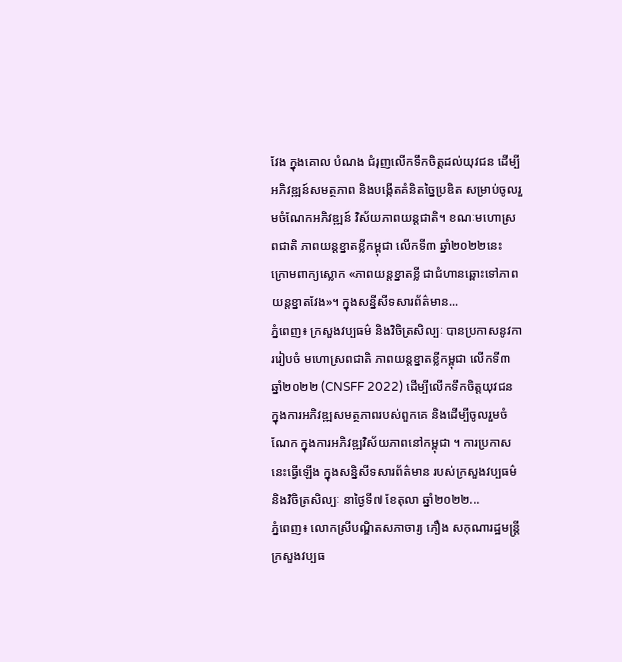វែង ក្នុងគោល បំណង ជំរុញលើកទឹកចិត្តដល់យុវជន ដើម្បីអភិវឌ្ឍន៍សមត្ថភាព និងបង្កើតគំនិតច្នៃប្រឌិត សម្រាប់ចូលរួមចំណែកអភិវឌ្ឍន៍ វិស័យភាពយន្តជាតិ។ ខណៈមហោស្រពជាតិ ភាពយន្តខ្នាតខ្លីកម្ពុជា លើកទី៣ ឆ្នាំ២០២២នេះ ក្រោមពាក្យស្លោក «ភាពយន្តខ្នាតខ្លី ជាជំហានឆ្ពោះទៅភាពយន្តខ្នាតវែង»។ ក្នុងសន្នីសីទសារព័ត៌មាន...
ភ្នំពេញ៖ ក្រសួងវប្បធម៌ និងវិចិត្រសិល្បៈ បានប្រកាសនូវការរៀបចំ មហោស្រពជាតិ ភាពយន្តខ្នាតខ្លីកម្ពុជា លើកទី៣ ឆ្នាំ២០២២ (CNSFF 2022) ដើម្បីលើកទឹកចិត្តយុវជន ក្នុងការអភិវឌ្ឍសមត្ថភាពរបស់ពួកគេ និងដើម្បីចូលរួមចំណែក ក្នុងការអភិវឌ្ឍវិស័យភាពនៅកម្ពុជា ។ ការប្រកាសនេះធ្វើឡើង ក្នុងសន្និសីទសារព័ត៌មាន របស់ក្រសួងវប្បធម៌ និងវិចិត្រសិល្បៈ នាថ្ងៃទី៧ ខែតុលា ឆ្នាំ២០២២...
ភ្នំពេញ៖ លោកស្រីបណ្ឌិតសភាចារ្យ ភឿង សកុណារដ្ឋមន្ត្រីក្រសួងវប្បធ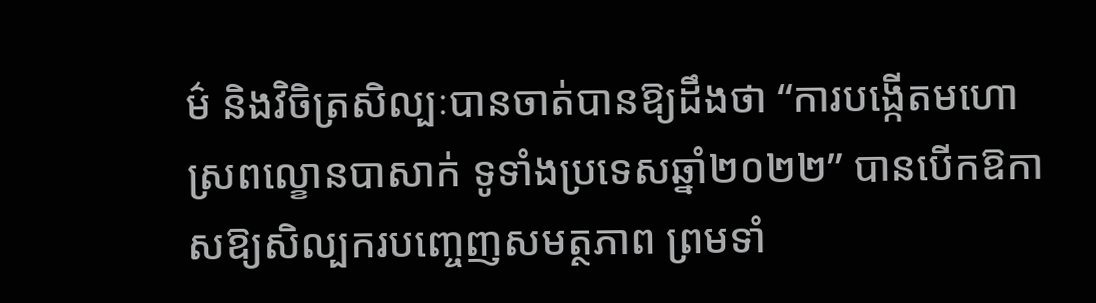ម៌ និងវិចិត្រសិល្បៈបានចាត់បានឱ្យដឹងថា “ការបង្កើតមហោស្រពល្ខោនបាសាក់ ទូទាំងប្រទេសឆ្នាំ២០២២” បានបើកឱកាសឱ្យសិល្បករបញ្ចេញសមត្ថភាព ព្រមទាំ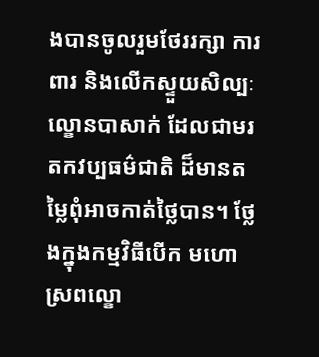ងបានចូលរួមថែររក្សា ការពារ និងលើកស្ទួយសិល្បៈ ល្ខោនបាសាក់ ដែលជាមរតកវប្បធម៌ជាតិ ដ៏មានតម្លៃពុំអាចកាត់ថ្លៃបាន។ ថ្លែងក្នុងកម្មវិធីបើក មហោស្រពល្ខោ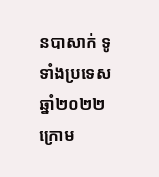នបាសាក់ ទូទាំងប្រទេសឆ្នាំ២០២២ ក្រោម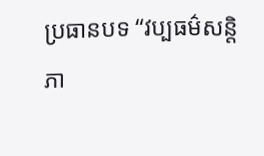ប្រធានបទ “វប្បធម៌សន្តិភា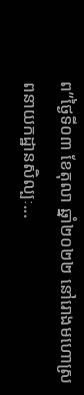ព”ថ្ងៃទី០៣ ខែតុលា ឆ្នាំ២០២២ នៅរោងមហោស្រពនាយកដ្ឋានសិល្បៈ...